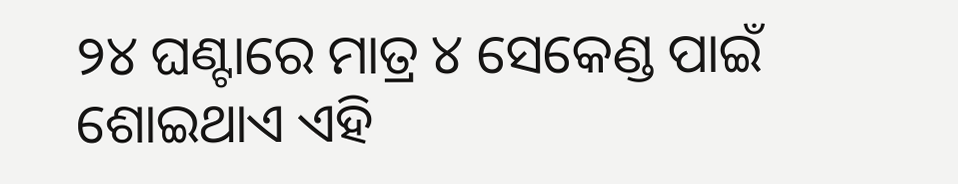୨୪ ଘଣ୍ଟାରେ ମାତ୍ର ୪ ସେକେଣ୍ଡ ପାଇଁ ଶୋଇଥାଏ ଏହି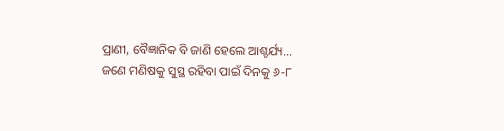ପ୍ରାଣୀ, ବୈଜ୍ଞାନିକ ବି ଜାଣି ହେଲେ ଆଶ୍ଚର୍ଯ୍ୟ…
ଜଣେ ମଣିଷକୁ ସୁସ୍ଥ ରହିବା ପାଇଁ ଦିନକୁ ୬-୮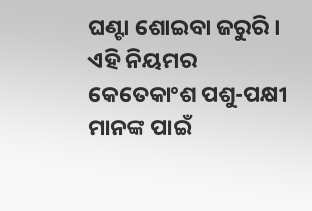ଘଣ୍ଟା ଶୋଇବା ଜରୁରି । ଏହି ନିୟମର କେତେକାଂଶ ପଶୁ-ପକ୍ଷୀ ମାନଙ୍କ ପାଇଁ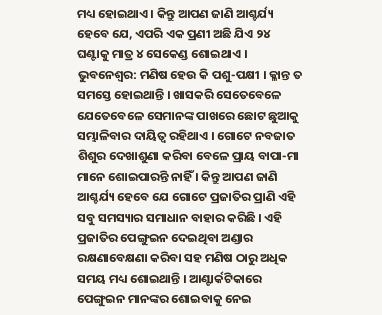ମଧ୍ୟ ହୋଇଥାଏ । କିନ୍ତୁ ଆପଣ ଜାଣି ଆଶ୍ଚର୍ଯ୍ୟ ହେବେ ଯେ, ଏପରି ଏକ ପ୍ରଣୀ ଅଛି ଯିଏ ୨୪ ଘଣ୍ଟାକୁ ମାତ୍ର ୪ ସେକେଣ୍ଡ ଶୋଇଥାଏ ।
ଭୁବନେଶ୍ଵର: ମଣିଷ ହେଉ କି ପଶୁ-ପକ୍ଷୀ । କ୍ଳାନ୍ତ ତ ସମସ୍ତେ ହୋଇଥାନ୍ତି । ଖାସକରି ସେତେବେଳେ ଯେତେବେଳେ ସେମାନଙ୍କ ପାଖରେ ଛୋଟ ଛୁଆକୁ ସମ୍ଭାଳିବାର ଦାୟିତ୍ଵ ରହିଥାଏ । ଗୋଟେ ନବଜାତ ଶିଶୁର ଦେଖାଶୁଣା କରିବା ବେଳେ ପ୍ରାୟ ବାପା-ମା ମାନେ ଶୋଇପାରନ୍ତି ନାହିଁ । କିନ୍ତୁ ଆପଣ ଜାଣି ଆଶ୍ଚର୍ଯ୍ୟ ହେବେ ଯେ ଗୋଟେ ପ୍ରଜାତିର ପ୍ରାଣି ଏହି ସବୁ ସମସ୍ୟାର ସମାଧାନ ବାହାର କରିଛି । ଏହି ପ୍ରଜାତିର ପେଙ୍ଗୁଇନ ଦେଇଥିବା ଅଣ୍ଡାର ରକ୍ଷଣାବେକ୍ଷଣା କରିବା ସହ ମଣିଷ ଠାରୁ ଅଧିକ ସମୟ ମଧ୍ୟ ଶୋଇଥାନ୍ତି । ଆଣ୍ଟାର୍କଟିକାରେ ପେଙ୍ଗୁଇନ ମାନଙ୍କର ଶୋଇବାକୁ ନେଇ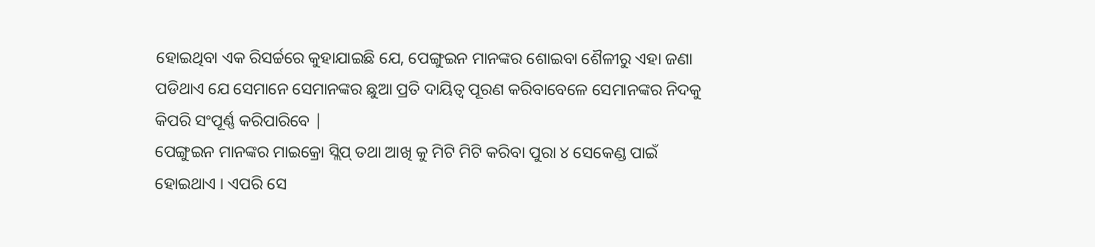ହୋଇଥିବା ଏକ ରିସର୍ଚ୍ଚରେ କୁହାଯାଇଛି ଯେ, ପେଙ୍ଗୁଇନ ମାନଙ୍କର ଶୋଇବା ଶୈଳୀରୁ ଏହା ଜଣା ପଡିଥାଏ ଯେ ସେମାନେ ସେମାନଙ୍କର ଛୁଆ ପ୍ରତି ଦାୟିତ୍ଵ ପୂରଣ କରିବାବେଳେ ସେମାନଙ୍କର ନିଦକୁ କିପରି ସଂପୂର୍ଣ୍ଣ କରିପାରିବେ |
ପେଙ୍ଗୁଇନ ମାନଙ୍କର ମାଇକ୍ରୋ ସ୍ଲିପ୍ ତଥା ଆଖି କୁ ମିଟି ମିଟି କରିବା ପୁରା ୪ ସେକେଣ୍ଡ ପାଇଁ ହୋଇଥାଏ । ଏପରି ସେ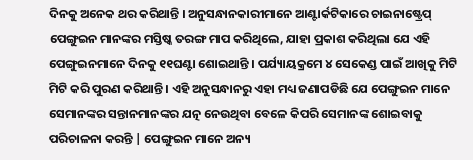ଦିନକୁ ଅନେକ ଥର କରିଥାନ୍ତି । ଅନୁସନ୍ଧାନକାରୀମାନେ ଆଣ୍ଟାର୍କଟିକାରେ ଚାଇନାଷ୍ଟ୍ରେପ୍ ପେଙ୍ଗୁଇନ ମାନଙ୍କର ମସ୍ତିଷ୍କ ତରଙ୍ଗ ମାପ କରିଥିଲେ, ଯାହା ପ୍ରକାଶ କରିଥିଲା ଯେ ଏହି ପେଙ୍ଗୁଇନମାନେ ଦିନକୁ ୧୧ଘଣ୍ଟା ଶୋଇଥାନ୍ତି । ପର୍ଯ୍ୟାୟକ୍ରମେ ୪ ସେକେଣ୍ଡ ପାଇଁ ଆଖିକୁ ମିଟି ମିଟି କରି ପୁରଣ କରିଥାନ୍ତି । ଏହି ଅନୁସନ୍ଧାନରୁ ଏହା ମଧ୍ୟ ଜଣାପଡିଛି ଯେ ପେଙ୍ଗୁଇନ ମାନେ ସେମାନଙ୍କର ସନ୍ତାନମାନଙ୍କର ଯତ୍ନ ନେଉଥିବା ବେଳେ କିପରି ସେମାନଙ୍କ ଶୋଇବାକୁ ପରିଚାଳନା କରନ୍ତି | ପେଙ୍ଗୁଇନ ମାନେ ଅନ୍ୟ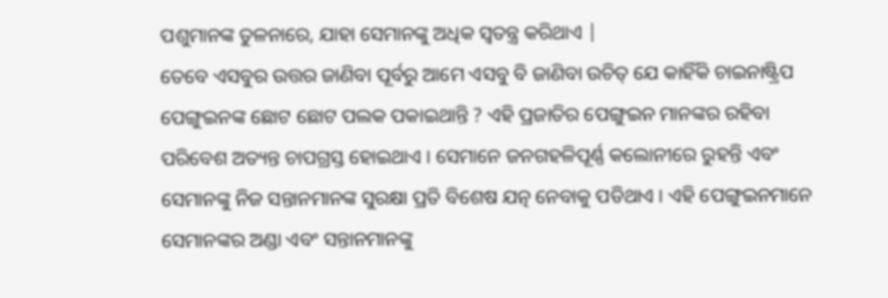ପଶୁମାନଙ୍କ ତୁଳନାରେ, ଯାହା ସେମାନଙ୍କୁ ଅଧିକ ସ୍ୱତନ୍ତ୍ର କରିଥାଏ |
ତେବେ ଏସବୁର ଉତ୍ତର ଜାଣିବା ପୂର୍ବରୁ ଆମେ ଏସବୁ ବି ଜାଣିବା ଉଚିତ୍ ଯେ କାହିଁକି ଚାଇନାଷ୍ଟ୍ରିପ ପେଙ୍ଗୁଇନଙ୍କ ଛୋଟ ଛୋଟ ପଲକ ପକାଇଥାନ୍ତି ? ଏହି ପ୍ରଜାତିର ପେଙ୍ଗୁଇନ ମାନଙ୍କର ରହିବା ପରିବେଶ ଅତ୍ୟନ୍ତ ଚାପଗ୍ରସ୍ତ ହୋଇଥାଏ । ସେମାନେ ଜନଗହଳିପୂର୍ଣ୍ଣ କଲୋନୀରେ ରୁହନ୍ତି ଏବଂ ସେମାନଙ୍କୁ ନିଜ ସନ୍ତାନମାନଙ୍କ ସୁରକ୍ଷା ପ୍ରତି ବିଶେଷ ଯତ୍ନ ନେବାକୁ ପଡିଥାଏ । ଏହି ପେଙ୍ଗୁଇନମାନେ ସେମାନଙ୍କର ଅଣ୍ଡା ଏବଂ ସନ୍ତାନମାନଙ୍କୁ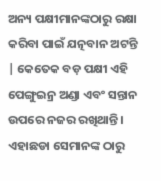ଅନ୍ୟ ପକ୍ଷୀମାନଙ୍କଠାରୁ ରକ୍ଷା କରିବା ପାଇଁ ଯତ୍ନବାନ ଅଟନ୍ତି | କେତେକ ବଡ଼ ପକ୍ଷୀ ଏହି ପେଙ୍ଗୁଇନ୍ର ଅଣ୍ଡା ଏବଂ ସନ୍ତାନ ଉପରେ ନଜର ରଖିଥାନ୍ତି । ଏହାଛଡା ସେମାନଙ୍କ ଠାରୁ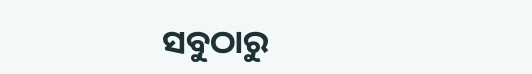ସବୁଠାରୁ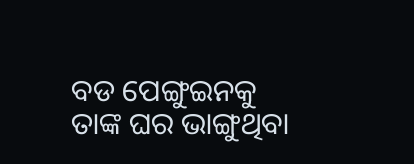ବଡ ପେଙ୍ଗୁଇନକୁ ତାଙ୍କ ଘର ଭାଙ୍ଗୁଥିବା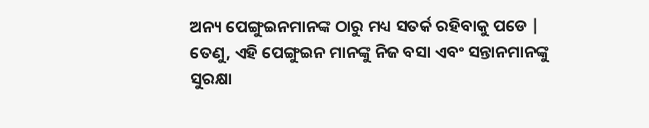ଅନ୍ୟ ପେଙ୍ଗୁଇନମାନଙ୍କ ଠାରୁ ମଧ୍ୟ ସତର୍କ ରହିବାକୁ ପଡେ | ତେଣୁ, ଏହି ପେଙ୍ଗୁଇନ ମାନଙ୍କୁ ନିଜ ବସା ଏବଂ ସନ୍ତାନମାନଙ୍କୁ ସୁରକ୍ଷା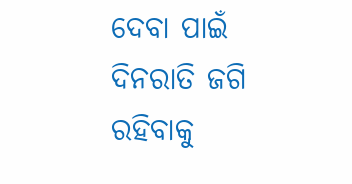ଦେବା ପାଇଁ ଦିନରାତି ଜଗି ରହିବାକୁ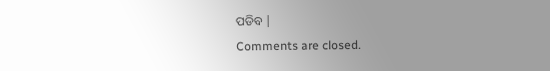ପଡିବ |
Comments are closed.